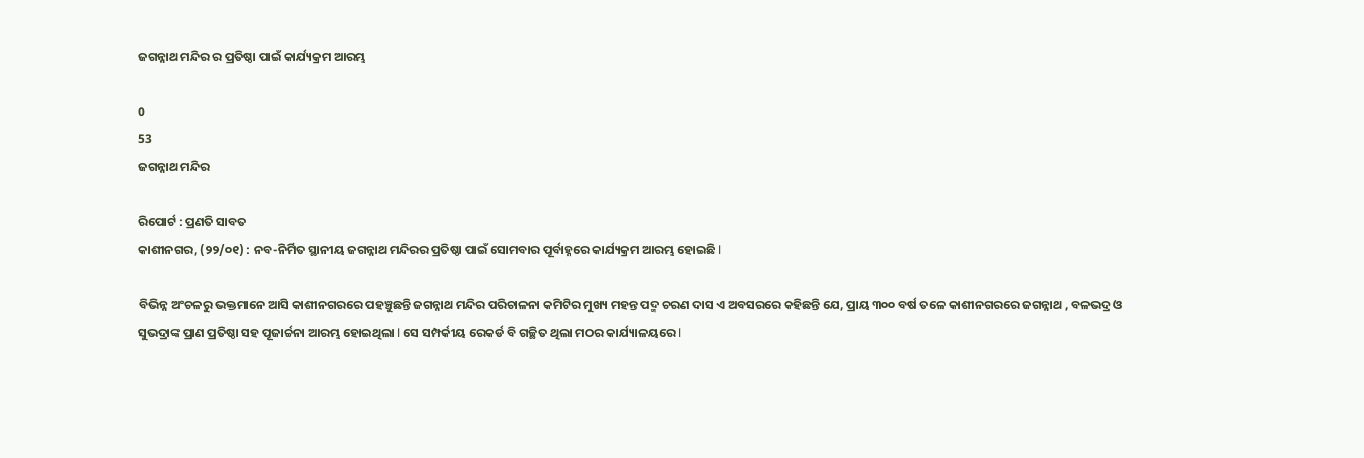ଜଗନ୍ନାଥ ମନ୍ଦିର ର ପ୍ରତିଷ୍ଠା ପାଇଁ କାର୍ଯ୍ୟକ୍ରମ ଆରମ୍ଭ

0
53
ଜଗନ୍ନାଥ ମନ୍ଦିର

ରିପୋର୍ଟ : ପ୍ରଣତି ସାବତ
କାଶୀନଗର, (୨୨/୦୧) : ନବ-ନିର୍ମିତ ସ୍ଥାନୀୟ ଜଗନ୍ନାଥ ମନ୍ଦିରର ପ୍ରତିଷ୍ଠା ପାଇଁ ସୋମବାର ପୂର୍ବାହ୍ନରେ କାର୍ଯ୍ୟକ୍ରମ ଆରମ୍ଭ ହୋଇଛି l

ବିଭିନ୍ନ ଅଂଚଳରୁ ଭକ୍ତମାନେ ଆସି କାଶୀନଗରରେ ପହଞ୍ଚୁଛନ୍ତି ଜଗନ୍ନାଥ ମନ୍ଦିର ପରିଚାଳନା କମିଟିର ମୁଖ୍ୟ ମହନ୍ତ ପଦ୍ମ ଚରଣ ଦାସ ଏ ଅବସରରେ କହିଛନ୍ତି ଯେ, ପ୍ରାୟ ୩୦୦ ବର୍ଷ ତଳେ କାଶୀନଗରରେ ଜଗନ୍ନାଥ , ବଳଭଦ୍ର ଓ ସୁଭଦ୍ରାଙ୍କ ପ୍ରାଣ ପ୍ରତିଷ୍ଠା ସହ ପୂଜାର୍ଚ୍ଚନା ଆରମ୍ଭ ହୋଇଥିଲା l ସେ ସମ୍ପର୍କୀୟ ରେକର୍ଡ ବି ଗଚ୍ଛିତ ଥିଲା ମଠର କାର୍ଯ୍ୟାଳୟରେ l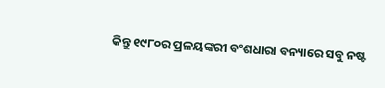କିନ୍ତୁ ୧୯୮୦ର ପ୍ରଳୟଙ୍କରୀ ବଂଶଧାରା ବନ୍ୟାରେ ସବୁ ନଷ୍ଟ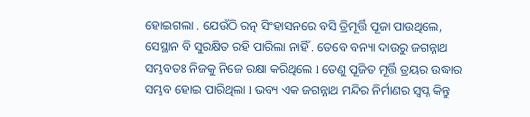ହୋଇଗଲା . ଯେଉଁଠି ରତ୍ନ ସିଂହାସନରେ ବସି ତ୍ରିମୂର୍ତ୍ତି ପୂଜା ପାଉଥିଲେ, ସେସ୍ଥାନ ବି ସୁରକ୍ଷିତ ରହି ପାରିଲା ନାହିଁ . ତେବେ ବନ୍ୟା ଦାଉରୁ ଜଗନ୍ନାଥ ସମ୍ଭବତଃ ନିଜକୁ ନିଜେ ରକ୍ଷା କରିଥିଲେ l ତେଣୁ ପୂଜିତ ମୂର୍ତ୍ତି ତ୍ରୟର ଉଦ୍ଧାର ସମ୍ଭବ ହୋଇ ପାରିଥିଲା l ଭବ୍ୟ ଏକ ଜଗନ୍ନାଥ ମନ୍ଦିର ନିର୍ମାଣର ସ୍ୱପ୍ନ କିନ୍ତୁ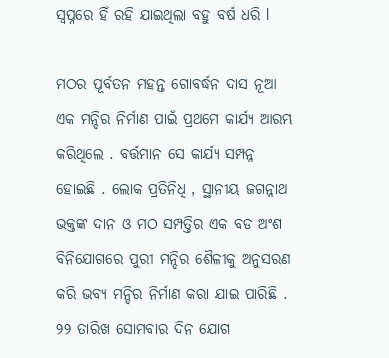ସ୍ୱପ୍ନରେ ହିଁ ରହି ଯାଇଥିଲା ବହୁ ବର୍ଷ ଧରି l

ମଠର ପୂର୍ବତନ ମହନ୍ତ ଗୋବର୍ଦ୍ଧନ ଦାସ ନୂଆ ଏକ ମନ୍ଦିର ନିର୍ମାଣ ପାଇଁ ପ୍ରଥମେ କାର୍ଯ୍ୟ ଆରମ୍ଭ କରିଥିଲେ . ବର୍ତ୍ତମାନ ସେ କାର୍ଯ୍ୟ ସମ୍ପନ୍ନ ହୋଇଛି . ଲୋକ ପ୍ରତିନିଧି , ସ୍ଥାନୀୟ ଜଗନ୍ନାଥ ଭକ୍ତଙ୍କ ଦାନ ଓ ମଠ ସମ୍ପତ୍ତିର ଏକ ବଡ ଅଂଶ ବିନିଯୋଗରେ ପୁରୀ ମନ୍ଦିର ଶୈଳୀକୁ ଅନୁସରଣ କରି ଭବ୍ୟ ମନ୍ଦିର ନିର୍ମାଣ କରା ଯାଇ ପାରିଛି . ୨୨ ତାରିଖ ସୋମବାର ଦିନ ଯୋଗ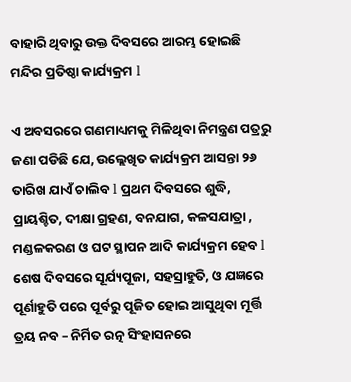ବାହାରି ଥିବାରୁ ଉକ୍ତ ଦିବସରେ ଆରମ୍ଭ ହୋଇଛି ମନ୍ଦିର ପ୍ରତିଷ୍ଠା କାର୍ଯ୍ୟକ୍ରମ l

ଏ ଅବସରରେ ଗଣମାଧ୍ୟମକୁ ମିଳିଥିବା ନିମନ୍ତ୍ରଣ ପତ୍ରରୁ ଜଣା ପଡିଛି ଯେ, ଉଲ୍ଲେଖିତ କାର୍ଯ୍ୟକ୍ରମ ଆସନ୍ତା ୨୬ ତାରିଖ ଯାଏଁ ଚାଲିବ l ପ୍ରଥମ ଦିବସରେ ଶୁଦ୍ଧି, ପ୍ରାୟଶ୍ଚିତ, ଦୀକ୍ଷା ଗ୍ରହଣ, ବନଯାଗ, କଳସଯାତ୍ରା , ମଣ୍ଡଳକରଣ ଓ ଘଟ ସ୍ଥାପନ ଆଦି କାର୍ଯ୍ୟକ୍ରମ ହେବ l ଶେଷ ଦିବସରେ ସୂର୍ଯ୍ୟପୂଜା, ସହସ୍ରାହୁତି, ଓ ଯଜ୍ଞରେ ପୂର୍ଣାହୁତି ପରେ ପୂର୍ବରୁ ପୂଜିତ ହୋଇ ଆସୁଥିବା ମୂର୍ତ୍ତି ତ୍ରୟ ନବ – ନିର୍ମିତ ରତ୍ନ ସିଂହାସନରେ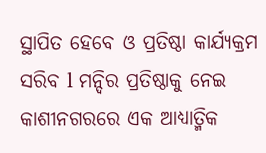ସ୍ଥାପିତ ହେବେ ଓ ପ୍ରତିଷ୍ଠା କାର୍ଯ୍ୟକ୍ରମ ସରିବ l ମନ୍ଦିର ପ୍ରତିଷ୍ଠାକୁ ନେଇ କାଶୀନଗରରେ ଏକ ଆଧ୍ୟାତ୍ମିକ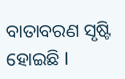ବାତାବରଣ ସୃଷ୍ଟି ହୋଇଛି l